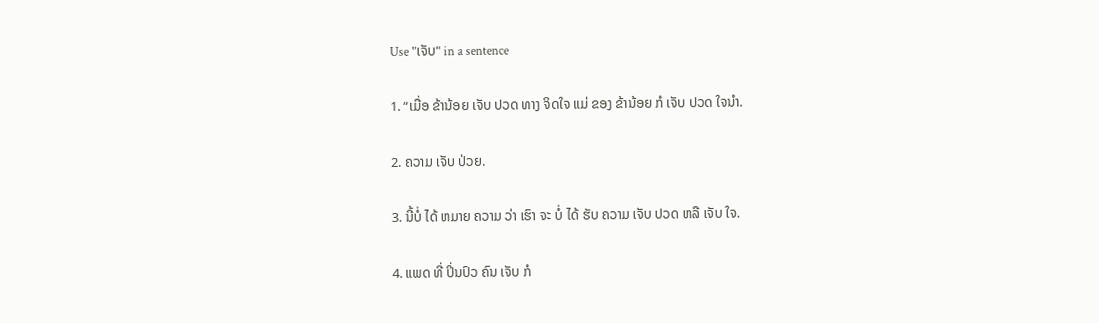Use "ເຈັບ" in a sentence

1. “ເມື່ອ ຂ້ານ້ອຍ ເຈັບ ປວດ ທາງ ຈິດໃຈ ແມ່ ຂອງ ຂ້ານ້ອຍ ກໍ ເຈັບ ປວດ ໃຈນໍາ.

2. ຄວາມ ເຈັບ ປ່ວຍ.

3. ນີ້ບໍ່ ໄດ້ ຫມາຍ ຄວາມ ວ່າ ເຮົາ ຈະ ບໍ່ ໄດ້ ຮັບ ຄວາມ ເຈັບ ປວດ ຫລື ເຈັບ ໃຈ.

4. ແພດ ທີ່ ປິ່ນປົວ ຄົນ ເຈັບ ກໍ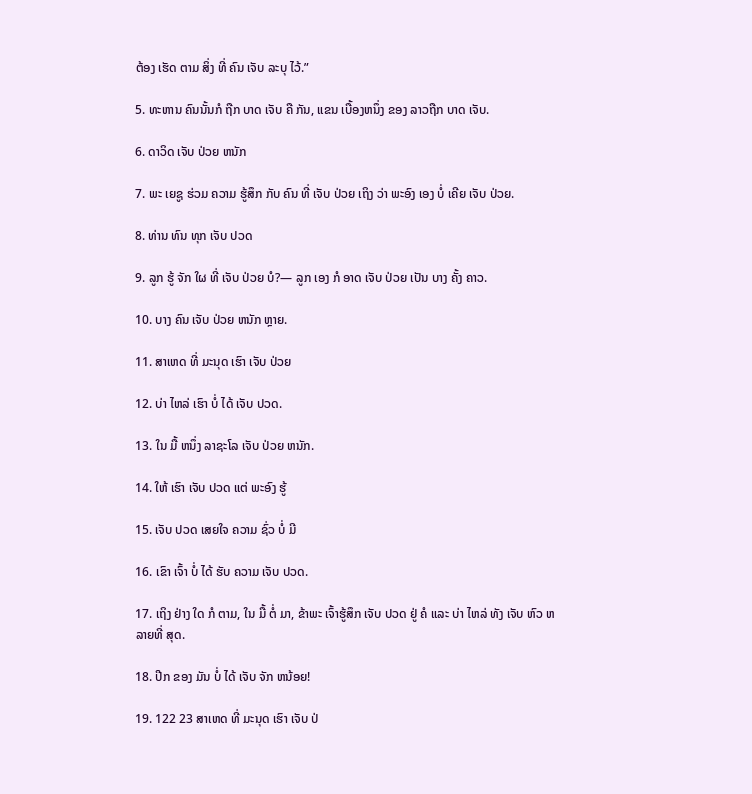ຕ້ອງ ເຮັດ ຕາມ ສິ່ງ ທີ່ ຄົນ ເຈັບ ລະບຸ ໄວ້.”

5. ທະຫານ ຄົນນັ້ນກໍ ຖືກ ບາດ ເຈັບ ຄື ກັນ, ແຂນ ເບື້ອງຫນຶ່ງ ຂອງ ລາວຖືກ ບາດ ເຈັບ.

6. ດາວິດ ເຈັບ ປ່ວຍ ຫນັກ

7. ພະ ເຍຊູ ຮ່ວມ ຄວາມ ຮູ້ສຶກ ກັບ ຄົນ ທີ່ ເຈັບ ປ່ວຍ ເຖິງ ວ່າ ພະອົງ ເອງ ບໍ່ ເຄີຍ ເຈັບ ປ່ວຍ.

8. ທ່ານ ທົນ ທຸກ ເຈັບ ປວດ

9. ລູກ ຮູ້ ຈັກ ໃຜ ທີ່ ເຈັບ ປ່ວຍ ບໍ?— ລູກ ເອງ ກໍ ອາດ ເຈັບ ປ່ວຍ ເປັນ ບາງ ຄັ້ງ ຄາວ.

10. ບາງ ຄົນ ເຈັບ ປ່ວຍ ຫນັກ ຫຼາຍ.

11. ສາເຫດ ທີ່ ມະນຸດ ເຮົາ ເຈັບ ປ່ວຍ

12. ບ່າ ໄຫລ່ ເຮົາ ບໍ່ ໄດ້ ເຈັບ ປວດ.

13. ໃນ ມື້ ຫນຶ່ງ ລາຊະໂລ ເຈັບ ປ່ວຍ ຫນັກ.

14. ໃຫ້ ເຮົາ ເຈັບ ປວດ ແຕ່ ພະອົງ ຮູ້

15. ເຈັບ ປວດ ເສຍໃຈ ຄວາມ ຊົ່ວ ບໍ່ ມີ

16. ເຂົາ ເຈົ້າ ບໍ່ ໄດ້ ຮັບ ຄວາມ ເຈັບ ປວດ.

17. ເຖິງ ຢ່າງ ໃດ ກໍ ຕາມ, ໃນ ມື້ ຕໍ່ ມາ, ຂ້າພະ ເຈົ້າຮູ້ສຶກ ເຈັບ ປວດ ຢູ່ ຄໍ ແລະ ບ່າ ໄຫລ່ ທັງ ເຈັບ ຫົວ ຫລາຍທີ່ ສຸດ.

18. ປີກ ຂອງ ມັນ ບໍ່ ໄດ້ ເຈັບ ຈັກ ຫນ້ອຍ!

19. 122 23 ສາເຫດ ທີ່ ມະນຸດ ເຮົາ ເຈັບ ປ່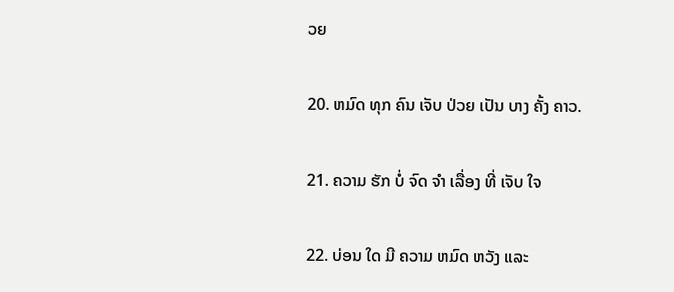ວຍ

20. ຫມົດ ທຸກ ຄົນ ເຈັບ ປ່ວຍ ເປັນ ບາງ ຄັ້ງ ຄາວ.

21. ຄວາມ ຮັກ ບໍ່ ຈົດ ຈໍາ ເລື່ອງ ທີ່ ເຈັບ ໃຈ

22. ບ່ອນ ໃດ ມີ ຄວາມ ຫມົດ ຫວັງ ແລະ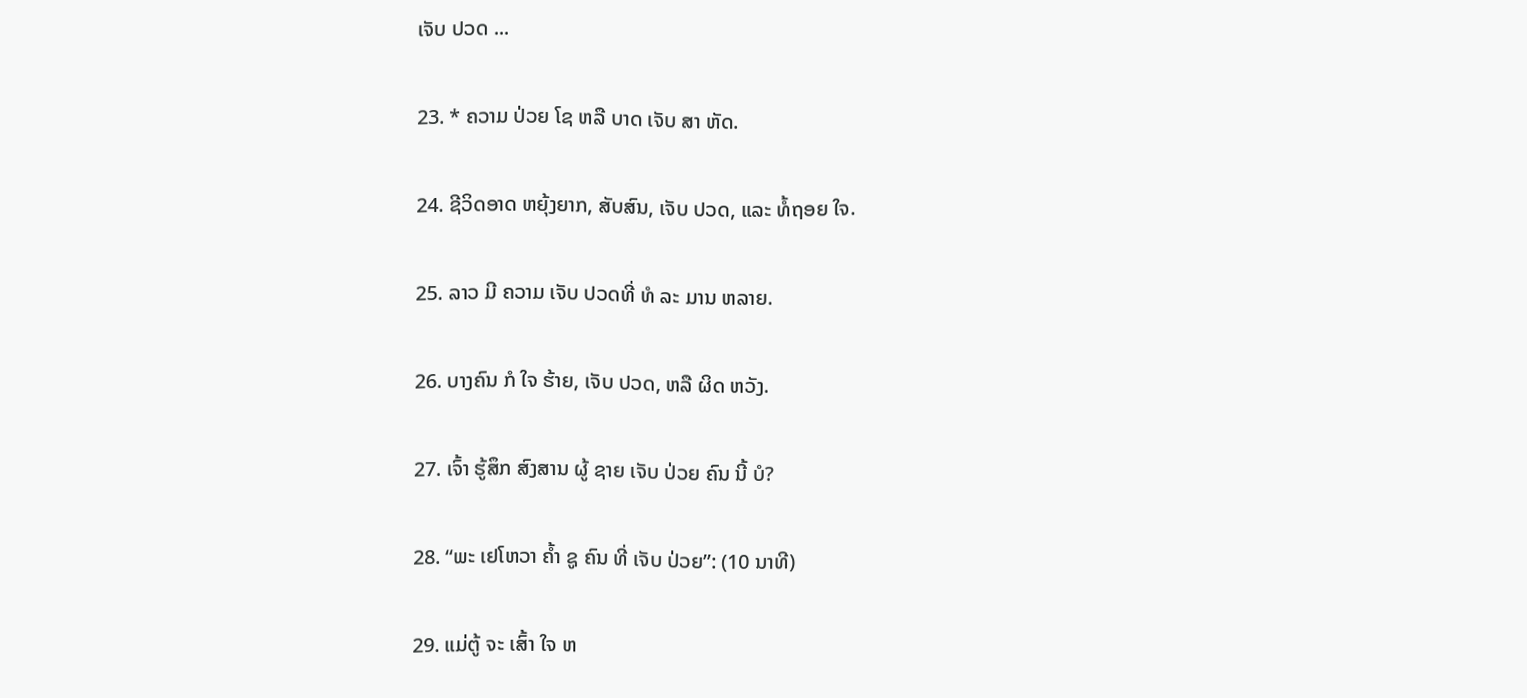ເຈັບ ປວດ ...

23. * ຄວາມ ປ່ວຍ ໂຊ ຫລື ບາດ ເຈັບ ສາ ຫັດ.

24. ຊີວິດອາດ ຫຍຸ້ງຍາກ, ສັບສົນ, ເຈັບ ປວດ, ແລະ ທໍ້ຖອຍ ໃຈ.

25. ລາວ ມີ ຄວາມ ເຈັບ ປວດທີ່ ທໍ ລະ ມານ ຫລາຍ.

26. ບາງຄົນ ກໍ ໃຈ ຮ້າຍ, ເຈັບ ປວດ, ຫລື ຜິດ ຫວັງ.

27. ເຈົ້າ ຮູ້ສຶກ ສົງສານ ຜູ້ ຊາຍ ເຈັບ ປ່ວຍ ຄົນ ນີ້ ບໍ?

28. “ພະ ເຢໂຫວາ ຄໍ້າ ຊູ ຄົນ ທີ່ ເຈັບ ປ່ວຍ”: (10 ນາທີ)

29. ແມ່ຕູ້ ຈະ ເສົ້າ ໃຈ ຫ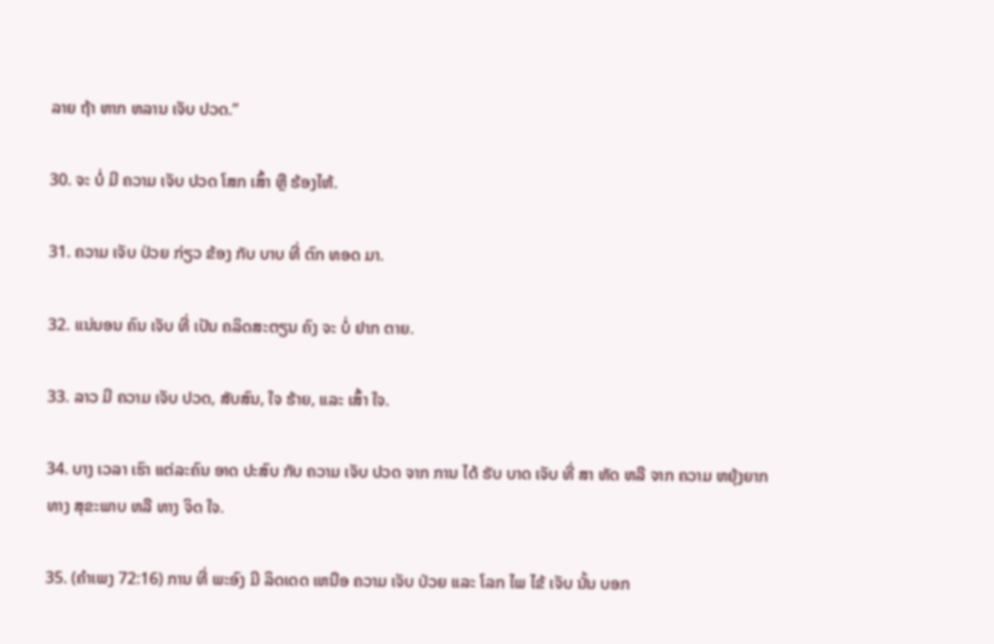ລາຍ ຖ້າ ຫາກ ຫລານ ເຈັບ ປວດ.”

30. ຈະ ບໍ່ ມີ ຄວາມ ເຈັບ ປວດ ໂສກ ເສົ້າ ຫຼື ຮ້ອງໄຫ້.

31. ຄວາມ ເຈັບ ປ່ວຍ ກ່ຽວ ຂ້ອງ ກັບ ບາບ ທີ່ ຕົກ ທອດ ມາ.

32. ແນ່ນອນ ຄົນ ເຈັບ ທີ່ ເປັນ ຄລິດສະຕຽນ ຄົງ ຈະ ບໍ່ ຢາກ ຕາຍ.

33. ລາວ ມີ ຄວາມ ເຈັບ ປວດ, ສັບສົນ, ໃຈ ຮ້າຍ, ແລະ ເສົ້າ ໃຈ.

34. ບາງ ເວລາ ເຮົາ ແຕ່ລະຄົນ ອາດ ປະສົບ ກັບ ຄວາມ ເຈັບ ປວດ ຈາກ ການ ໄດ້ ຮັບ ບາດ ເຈັບ ທີ່ ສາ ຫັດ ຫລື ຈາກ ຄວາມ ຫຍຸ້ງຍາກ ທາງ ສຸຂະພາບ ຫລື ທາງ ຈິດ ໃຈ.

35. (ຄໍາເພງ 72:16) ການ ທີ່ ພະອົງ ມີ ລິດເດດ ເຫນືອ ຄວາມ ເຈັບ ປ່ວຍ ແລະ ໂລກ ໄພ ໄຂ້ ເຈັບ ນັ້ນ ບອກ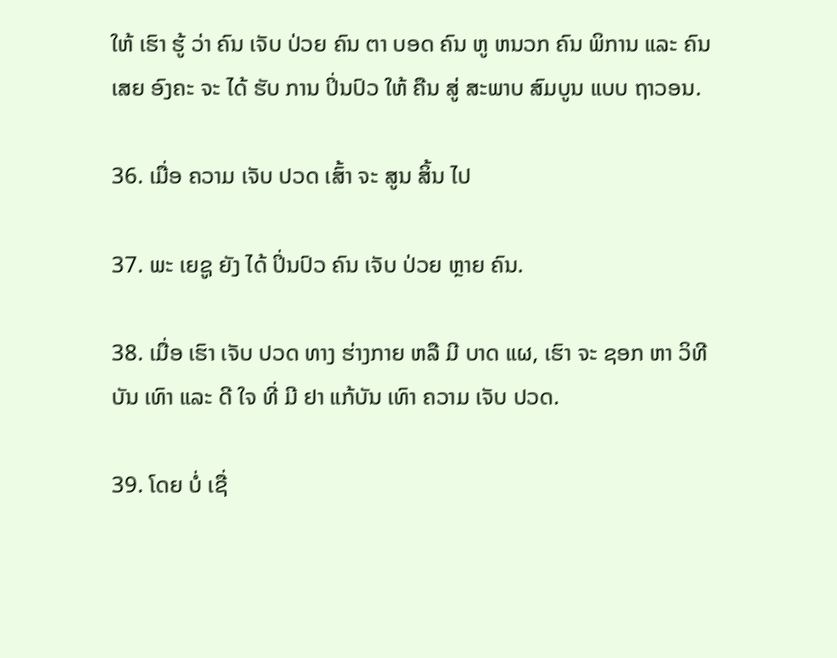ໃຫ້ ເຮົາ ຮູ້ ວ່າ ຄົນ ເຈັບ ປ່ວຍ ຄົນ ຕາ ບອດ ຄົນ ຫູ ຫນວກ ຄົນ ພິການ ແລະ ຄົນ ເສຍ ອົງຄະ ຈະ ໄດ້ ຮັບ ການ ປິ່ນປົວ ໃຫ້ ຄືນ ສູ່ ສະພາບ ສົມບູນ ແບບ ຖາວອນ.

36. ເມື່ອ ຄວາມ ເຈັບ ປວດ ເສົ້າ ຈະ ສູນ ສິ້ນ ໄປ

37. ພະ ເຍຊູ ຍັງ ໄດ້ ປິ່ນປົວ ຄົນ ເຈັບ ປ່ວຍ ຫຼາຍ ຄົນ.

38. ເມື່ອ ເຮົາ ເຈັບ ປວດ ທາງ ຮ່າງກາຍ ຫລື ມີ ບາດ ແຜ, ເຮົາ ຈະ ຊອກ ຫາ ວິທີບັນ ເທົາ ແລະ ດີ ໃຈ ທີ່ ມີ ຢາ ແກ້ບັນ ເທົາ ຄວາມ ເຈັບ ປວດ.

39. ໂດຍ ບໍ່ ເຊື່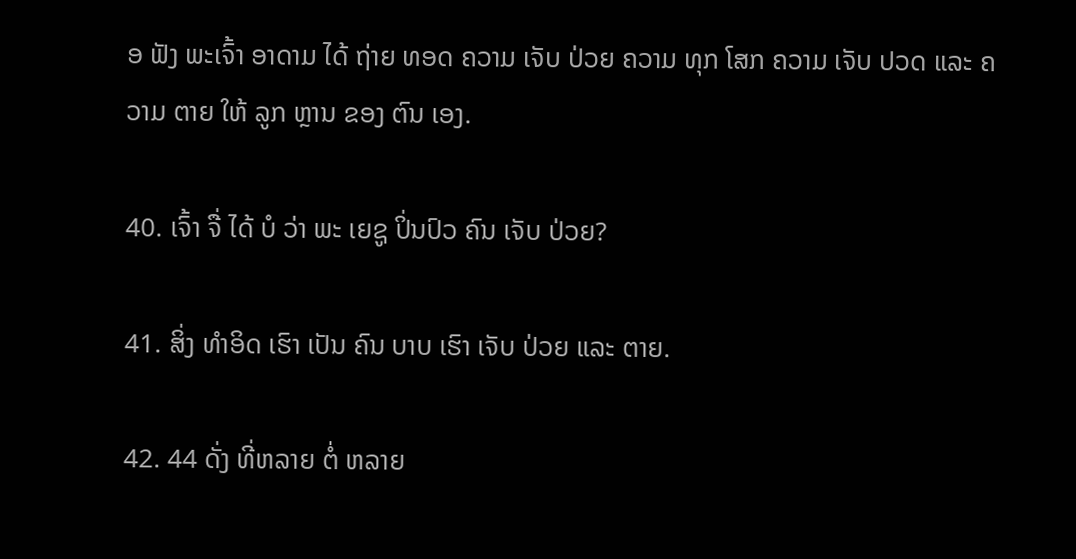ອ ຟັງ ພະເຈົ້າ ອາດາມ ໄດ້ ຖ່າຍ ທອດ ຄວາມ ເຈັບ ປ່ວຍ ຄວາມ ທຸກ ໂສກ ຄວາມ ເຈັບ ປວດ ແລະ ຄວາມ ຕາຍ ໃຫ້ ລູກ ຫຼານ ຂອງ ຕົນ ເອງ.

40. ເຈົ້າ ຈື່ ໄດ້ ບໍ ວ່າ ພະ ເຍຊູ ປິ່ນປົວ ຄົນ ເຈັບ ປ່ວຍ?

41. ສິ່ງ ທໍາອິດ ເຮົາ ເປັນ ຄົນ ບາບ ເຮົາ ເຈັບ ປ່ວຍ ແລະ ຕາຍ.

42. 44 ດັ່ງ ທີ່ຫລາຍ ຕໍ່ ຫລາຍ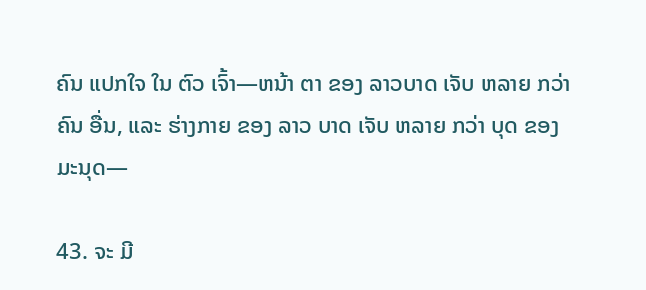ຄົນ ແປກໃຈ ໃນ ຕົວ ເຈົ້າ—ຫນ້າ ຕາ ຂອງ ລາວບາດ ເຈັບ ຫລາຍ ກວ່າ ຄົນ ອື່ນ, ແລະ ຮ່າງກາຍ ຂອງ ລາວ ບາດ ເຈັບ ຫລາຍ ກວ່າ ບຸດ ຂອງ ມະນຸດ—

43. ຈະ ມີ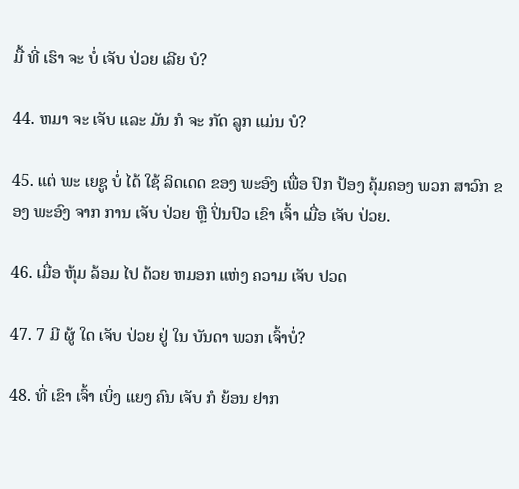ມື້ ທີ່ ເຮົາ ຈະ ບໍ່ ເຈັບ ປ່ວຍ ເລີຍ ບໍ?

44. ຫມາ ຈະ ເຈັບ ແລະ ມັນ ກໍ ຈະ ກັດ ລູກ ແມ່ນ ບໍ?

45. ແຕ່ ພະ ເຍຊູ ບໍ່ ໄດ້ ໃຊ້ ລິດເດດ ຂອງ ພະອົງ ເພື່ອ ປົກ ປ້ອງ ຄຸ້ມຄອງ ພວກ ສາວົກ ຂອງ ພະອົງ ຈາກ ການ ເຈັບ ປ່ວຍ ຫຼື ປິ່ນປົວ ເຂົາ ເຈົ້າ ເມື່ອ ເຈັບ ປ່ວຍ.

46. ເມື່ອ ຫຸ້ມ ລ້ອມ ໄປ ດ້ວຍ ຫມອກ ແຫ່ງ ຄວາມ ເຈັບ ປວດ

47. 7 ມີ ຜູ້ ໃດ ເຈັບ ປ່ວຍ ຢູ່ ໃນ ບັນດາ ພວກ ເຈົ້າບໍ່?

48. ທີ່ ເຂົາ ເຈົ້າ ເບິ່ງ ແຍງ ຄົນ ເຈັບ ກໍ ຍ້ອນ ຢາກ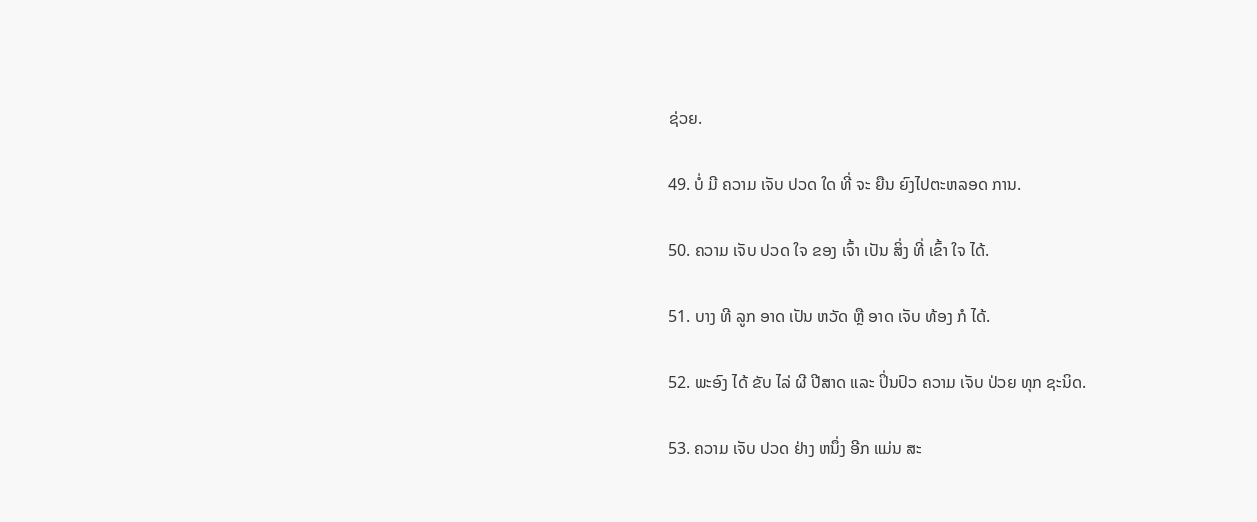ຊ່ວຍ.

49. ບໍ່ ມີ ຄວາມ ເຈັບ ປວດ ໃດ ທີ່ ຈະ ຍືນ ຍົງໄປຕະຫລອດ ການ.

50. ຄວາມ ເຈັບ ປວດ ໃຈ ຂອງ ເຈົ້າ ເປັນ ສິ່ງ ທີ່ ເຂົ້າ ໃຈ ໄດ້.

51. ບາງ ທີ ລູກ ອາດ ເປັນ ຫວັດ ຫຼື ອາດ ເຈັບ ທ້ອງ ກໍ ໄດ້.

52. ພະອົງ ໄດ້ ຂັບ ໄລ່ ຜີ ປີສາດ ແລະ ປິ່ນປົວ ຄວາມ ເຈັບ ປ່ວຍ ທຸກ ຊະນິດ.

53. ຄວາມ ເຈັບ ປວດ ຢ່າງ ຫນຶ່ງ ອີກ ແມ່ນ ສະ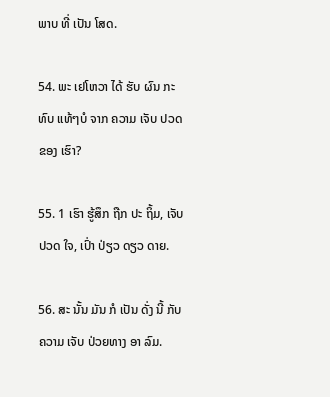ພາບ ທີ່ ເປັນ ໂສດ.

54. ພະ ເຢໂຫວາ ໄດ້ ຮັບ ຜົນ ກະທົບ ແທ້ໆບໍ ຈາກ ຄວາມ ເຈັບ ປວດ ຂອງ ເຮົາ?

55. 1 ເຮົາ ຮູ້ສຶກ ຖືກ ປະ ຖິ້ມ, ເຈັບ ປວດ ໃຈ, ເປົ່າ ປ່ຽວ ດຽວ ດາຍ.

56. ສະ ນັ້ນ ມັນ ກໍ ເປັນ ດັ່ງ ນີ້ ກັບ ຄວາມ ເຈັບ ປ່ວຍທາງ ອາ ລົມ.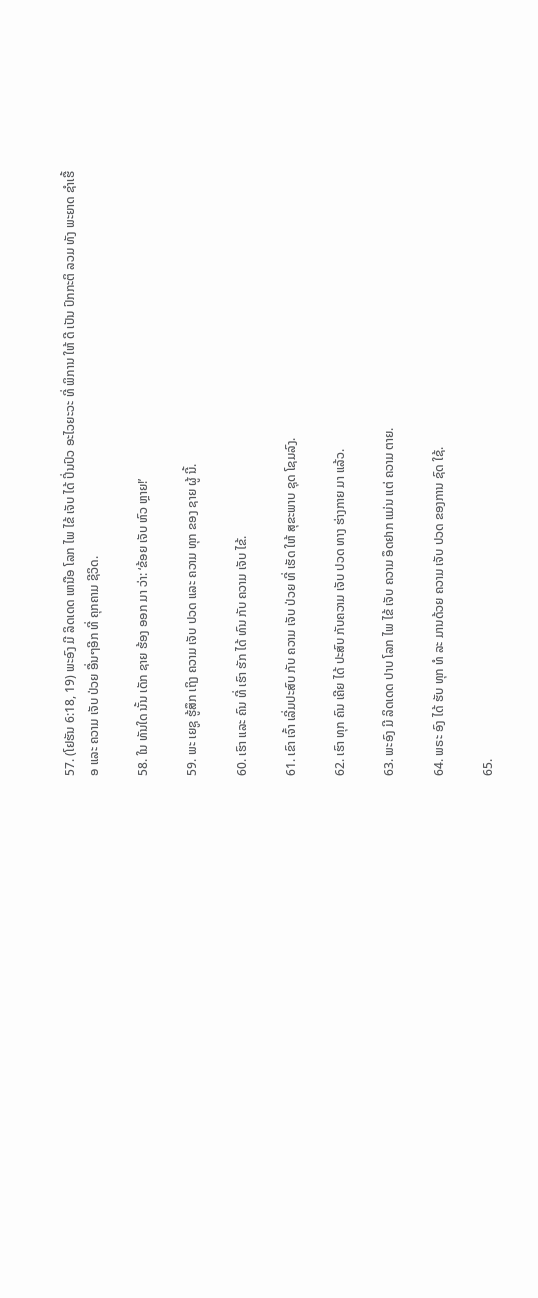57. (ໂຢຮັນ 6:18, 19) ພະອົງ ມີ ລິດເດດ ເຫນືອ ໂລກ ໄພ ໄຂ້ ເຈັບ ໄດ້ ປິ່ນປົວ ອະໄວຍະວະ ທີ່ ພິການ ໃຫ້ ດີ ເປັນ ປົກກະຕິ ລວມ ທັງ ພະຍາດ ຊໍາເຮື້ອ ແລະ ຄວາມ ເຈັບ ປ່ວຍ ອື່ນໆອີກ ທີ່ ຄຸກຄາມ ຊີວິດ.

58. ໃນ ທັນໃດ ນັ້ນ ເດັກ ຊາຍ ຮ້ອງ ອອກ ມາ ວ່າ: ‘ຂ້ອຍ ເຈັບ ຫົວ ຫຼາຍ!’

59. ພະ ເຍຊູ ຮູ້ສຶກ ເຖິງ ຄວາມ ເຈັບ ປວດ ແລະ ຄວາມ ທຸກ ຂອງ ຊາຍ ຜູ້ ນີ້.

60. ເຮົາ ແລະ ຄົນ ທີ່ ເຮົາ ຮັກ ໄດ້ ທົນ ກັບ ຄວາມ ເຈັບ ໄຂ້.

61. ເຂົາ ເຈົ້າ ເລີ່ມປະສົບ ກັບ ຄວາມ ເຈັບ ປ່ວຍ ທີ່ ເຮັດ ໃຫ້ ສຸຂະພາບ ຊຸດ ໂຊມລົງ.

62. ເຮົາ ທຸກ ຄົນ ເຄີຍ ໄດ້ ປະສົບ ກັບຄວາມ ເຈັບ ປວດ ທາງ ຮ່າງກາຍ ມາ ແລ້ວ.

63. ພະອົງ ມີ ລິດເດດ ປາບ ໂລກ ໄພ ໄຂ້ ເຈັບ ຄວາມ ອຶດຢາກ ແມ່ນ ແຕ່ ຄວາມ ຕາຍ.

64. ພຣະ ອົງ ໄດ້ ຮັບ ທຸກ ທໍ ລະ ມານດ້ວຍ ຄວາມ ເຈັບ ປວດ ຂອງການ ຊົດ ໃຊ້.

65.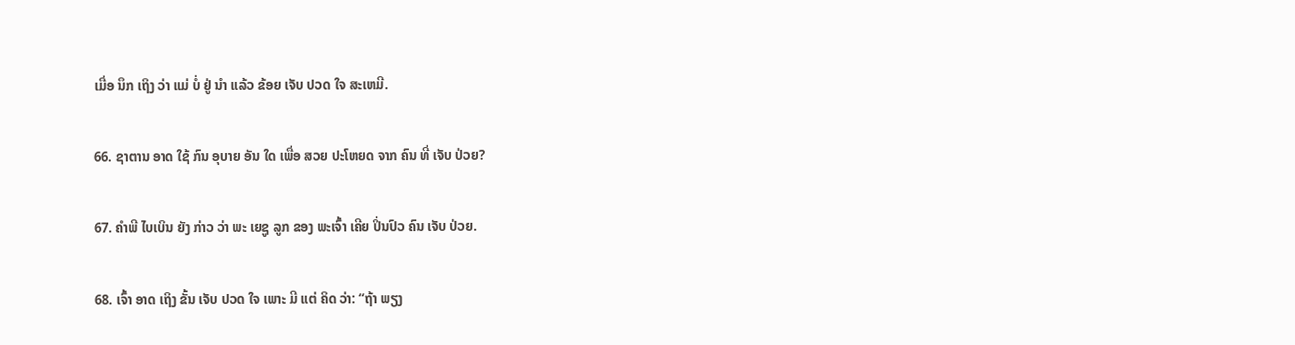ເມື່ອ ນຶກ ເຖິງ ວ່າ ແມ່ ບໍ່ ຢູ່ ນໍາ ແລ້ວ ຂ້ອຍ ເຈັບ ປວດ ໃຈ ສະເຫມີ.

66. ຊາຕານ ອາດ ໃຊ້ ກົນ ອຸບາຍ ອັນ ໃດ ເພື່ອ ສວຍ ປະໂຫຍດ ຈາກ ຄົນ ທີ່ ເຈັບ ປ່ວຍ?

67. ຄໍາພີ ໄບເບິນ ຍັງ ກ່າວ ວ່າ ພະ ເຍຊູ ລູກ ຂອງ ພະເຈົ້າ ເຄີຍ ປິ່ນປົວ ຄົນ ເຈັບ ປ່ວຍ.

68. ເຈົ້າ ອາດ ເຖິງ ຂັ້ນ ເຈັບ ປວດ ໃຈ ເພາະ ມີ ແຕ່ ຄິດ ວ່າ: “ຖ້າ ພຽງ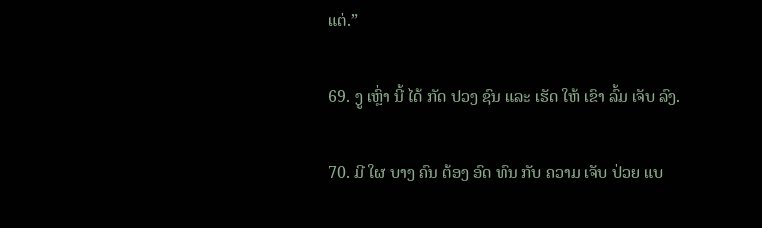ແຕ່.”

69. ງູ ເຫຼົ່າ ນີ້ ໄດ້ ກັດ ປວງ ຊົນ ແລະ ເຮັດ ໃຫ້ ເຂົາ ລົ້ມ ເຈັບ ລົງ.

70. ມີ ໃຜ ບາງ ຄົນ ຕ້ອງ ອົດ ທົນ ກັບ ຄວາມ ເຈັບ ປ່ວຍ ແບ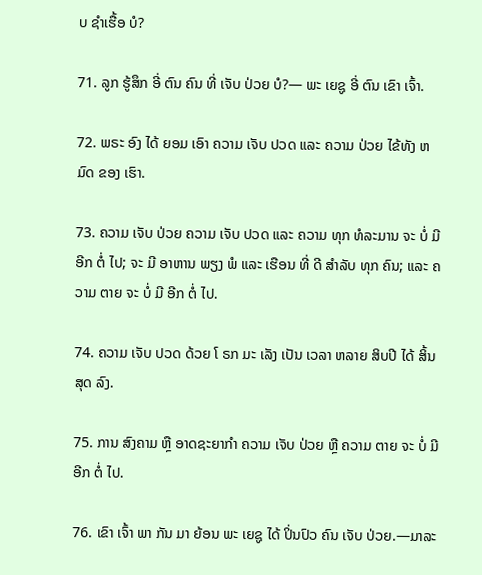ບ ຊໍາເຮື້ອ ບໍ?

71. ລູກ ຮູ້ສຶກ ອີ່ ຕົນ ຄົນ ທີ່ ເຈັບ ປ່ວຍ ບໍ?— ພະ ເຍຊູ ອີ່ ຕົນ ເຂົາ ເຈົ້າ.

72. ພຣະ ອົງ ໄດ້ ຍອມ ເອົາ ຄວາມ ເຈັບ ປວດ ແລະ ຄວາມ ປ່ວຍ ໄຂ້ທັງ ຫມົດ ຂອງ ເຮົາ.

73. ຄວາມ ເຈັບ ປ່ວຍ ຄວາມ ເຈັບ ປວດ ແລະ ຄວາມ ທຸກ ທໍລະມານ ຈະ ບໍ່ ມີ ອີກ ຕໍ່ ໄປ; ຈະ ມີ ອາຫານ ພຽງ ພໍ ແລະ ເຮືອນ ທີ່ ດີ ສໍາລັບ ທຸກ ຄົນ; ແລະ ຄວາມ ຕາຍ ຈະ ບໍ່ ມີ ອີກ ຕໍ່ ໄປ.

74. ຄວາມ ເຈັບ ປວດ ດ້ວຍ ໂ ຣກ ມະ ເລັງ ເປັນ ເວລາ ຫລາຍ ສິບປີ ໄດ້ ສິ້ນ ສຸດ ລົງ.

75. ການ ສົງຄາມ ຫຼື ອາດຊະຍາກໍາ ຄວາມ ເຈັບ ປ່ວຍ ຫຼື ຄວາມ ຕາຍ ຈະ ບໍ່ ມີ ອີກ ຕໍ່ ໄປ.

76. ເຂົາ ເຈົ້າ ພາ ກັນ ມາ ຍ້ອນ ພະ ເຍຊູ ໄດ້ ປິ່ນປົວ ຄົນ ເຈັບ ປ່ວຍ.—ມາລະ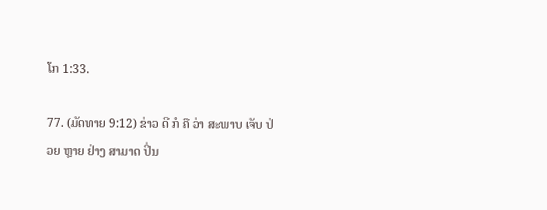ໂກ 1:33.

77. (ມັດທາຍ 9:12) ຂ່າວ ດີ ກໍ ຄື ວ່າ ສະພາບ ເຈັບ ປ່ວຍ ຫຼາຍ ຢ່າງ ສາມາດ ປິ່ນ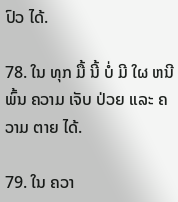ປົວ ໄດ້.

78. ໃນ ທຸກ ມື້ ນີ້ ບໍ່ ມີ ໃຜ ຫນີ ພົ້ນ ຄວາມ ເຈັບ ປ່ວຍ ແລະ ຄວາມ ຕາຍ ໄດ້.

79. ໃນ ຄວາ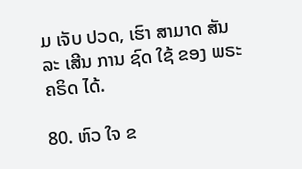ມ ເຈັບ ປວດ, ເຮົາ ສາມາດ ສັນລະ ເສີນ ການ ຊົດ ໃຊ້ ຂອງ ພຣະຄຣິດ ໄດ້.

80. ຫົວ ໃຈ ຂ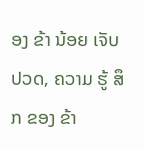ອງ ຂ້າ ນ້ອຍ ເຈັບ ປວດ, ຄວາມ ຮູ້ ສຶກ ຂອງ ຂ້າ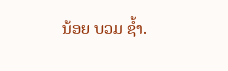ນ້ອຍ ບວມ ຊ້ຳ.